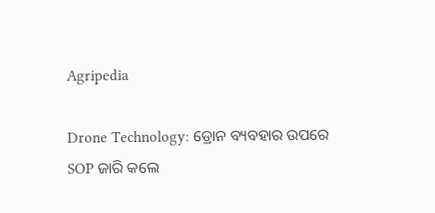Agripedia

Drone Technology: ଡ୍ରୋନ ବ୍ୟବହାର ଉପରେ SOP ଜାରି କଲେ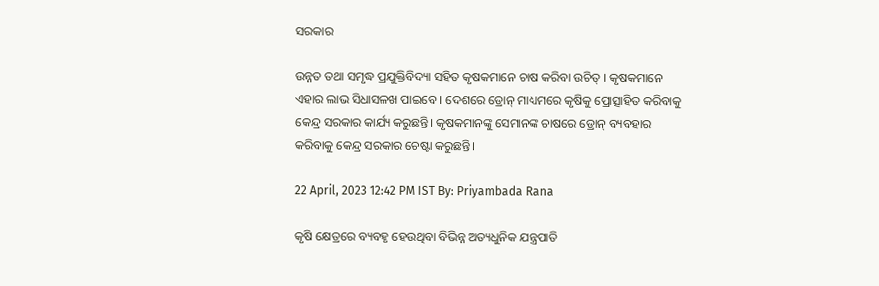ସରକାର

ଉନ୍ନତ ତଥା ସମୃଦ୍ଧ ପ୍ରଯୁକ୍ତିବିଦ୍ୟା ସହିତ କୃଷକମାନେ ଚାଷ କରିବା ଉଚିତ୍ । କୃଷକମାନେ ଏହାର ଲାଭ ସିଧାସଳଖ ପାଇବେ । ଦେଶରେ ଡ୍ରୋନ୍ ମାଧ୍ୟମରେ କୃଷିକୁ ପ୍ରୋତ୍ସାହିତ କରିବାକୁ କେନ୍ଦ୍ର ସରକାର କାର୍ଯ୍ୟ କରୁଛନ୍ତି। କୃଷକମାନଙ୍କୁ ସେମାନଙ୍କ ଚାଷରେ ଡ୍ରୋନ୍ ବ୍ୟବହାର କରିବାକୁ କେନ୍ଦ୍ର ସରକାର ଚେଷ୍ଟା କରୁଛନ୍ତି।

22 April, 2023 12:42 PM IST By: Priyambada Rana

କୃଷି କ୍ଷେତ୍ରରେ ବ୍ୟବହୃ ହେଉଥିବା ବିଭିନ୍ନ ଅତ୍ୟଧୁନିକ ଯନ୍ତ୍ରପାତି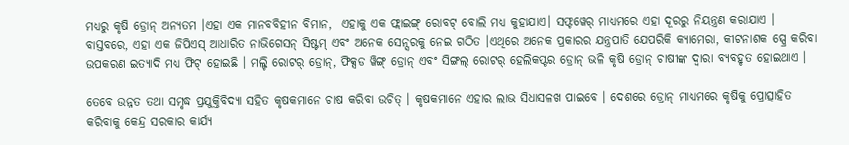ମଧ୍ୟରୁ କୃଷି ଡ୍ରୋନ୍ ଅନ୍ୟତମ ।ଏହା ଏକ ମାନବବିହୀନ ବିମାନ,  ଏହାକୁ ଏକ ଫ୍ଲାଇଙ୍ଗ୍ ରୋବଟ୍ ବୋଲି ମଧ୍ୟ କୁହାଯାଏ। ସଫ୍ଟୱେର୍ ମାଧ୍ୟମରେ ଏହା ଦୂରରୁ ନିୟନ୍ତ୍ରଣ କରାଯାଏ । ବାସ୍ତବରେ, ଏହା ଏକ ଜିପିଏସ୍ ଆଧାରିତ ନାଭିଗେସନ୍ ସିଷ୍ଟମ୍ ଏବଂ ଅନେକ ସେନ୍ସରକୁ ନେଇ ଗଠିତ ।ଏଥିରେ ଅନେକ ପ୍ରକାରର ଯନ୍ତ୍ରପାତି ଯେପରିକି କ୍ୟାମେରା, କୀଟନାଶକ ସ୍ପ୍ରେ କରିବା ଉପକରଣ ଇତ୍ୟାଦି ମଧ୍ୟ ଫିଟ୍ ହୋଇଛି । ମଲ୍ଟି ରୋଟର୍ ଡ୍ରୋନ୍, ଫିକ୍ସଡ ୱିଙ୍ଗ୍ ଡ୍ରୋନ୍ ଏବଂ ସିଙ୍ଗଲ୍ ରୋଟର୍ ହେଲିକପ୍ଟର ଡ୍ରୋନ୍ ଭଳି କୃଷି ଡ୍ରୋନ୍ ଚାଷୀଙ୍କ ଦ୍ୱାରା ବ୍ୟବହୃତ ହୋଇଥାଏ ।

ତେବେ ଉନ୍ନତ ତଥା ସମୃଦ୍ଧ ପ୍ରଯୁକ୍ତିବିଦ୍ୟା ସହିତ କୃଷକମାନେ ଚାଷ କରିବା ଉଚିତ୍ । କୃଷକମାନେ ଏହାର ଲାଭ ସିଧାସଳଖ ପାଇବେ । ଦେଶରେ ଡ୍ରୋନ୍ ମାଧ୍ୟମରେ କୃଷିକୁ ପ୍ରୋତ୍ସାହିତ କରିବାକୁ କେନ୍ଦ୍ର ସରକାର କାର୍ଯ୍ୟ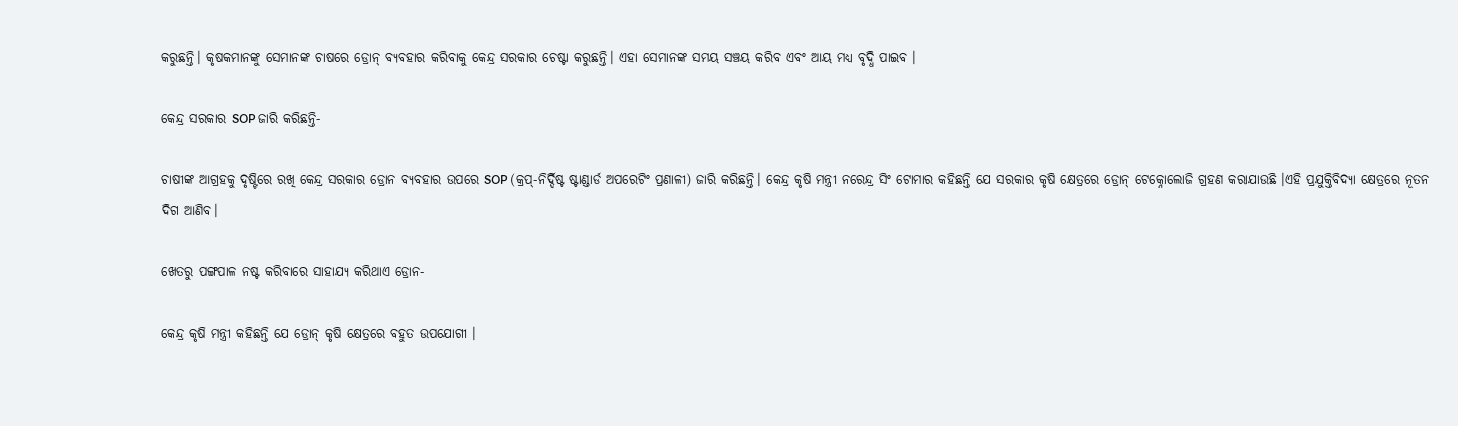କରୁଛନ୍ତି। କୃଷକମାନଙ୍କୁ ସେମାନଙ୍କ ଚାଷରେ ଡ୍ରୋନ୍ ବ୍ୟବହାର କରିବାକୁ କେନ୍ଦ୍ର ସରକାର ଚେଷ୍ଟା କରୁଛନ୍ତି। ଏହା ସେମାନଙ୍କ ସମୟ ସଞ୍ଚୟ କରିବ ଏବଂ ଆୟ ମଧ୍ୟ ବୃଦ୍ଧି ପାଇବ ।

କେନ୍ଦ୍ର ସରକାର SOP ଜାରି କରିଛନ୍ତି-

ଚାଷୀଙ୍କ ଆଗ୍ରହକୁ ଦୃଷ୍ଟିରେ ରଖି କେନ୍ଦ୍ର ସରକାର ଡ୍ରୋନ ବ୍ୟବହାର ଉପରେ SOP (କ୍ରପ୍-ନିର୍ଦ୍ଦିଷ୍ଟ ଷ୍ଟାଣ୍ଡାର୍ଡ ଅପରେଟିଂ ପ୍ରଣାଳୀ) ଜାରି କରିଛନ୍ତି। କେନ୍ଦ୍ର କୃଷି ମନ୍ତ୍ରୀ ନରେନ୍ଦ୍ର ସିଂ ଟୋମାର କହିଛନ୍ତି ଯେ ସରକାର କୃଷି କ୍ଷେତ୍ରରେ ଡ୍ରୋନ୍ ଟେକ୍ନୋଲୋଜି ଗ୍ରହଣ କରାଯାଉଛି ।ଏହି ପ୍ରଯୁକ୍ତିବିଦ୍ୟା କ୍ଷେତ୍ରରେ ନୂତନ ଦିଗ ଆଣିବ।

ଖେତରୁ ପଙ୍ଗପାଳ ନଷ୍ଟ କରିବାରେ ସାହାଯ୍ୟ କରିଥାଏ ଡ୍ରୋନ-

କେନ୍ଦ୍ର କୃଷି ମନ୍ତ୍ରୀ କହିଛନ୍ତି ଯେ ଡ୍ରୋନ୍ କୃଷି କ୍ଷେତ୍ରରେ ବହୁତ ଉପଯୋଗୀ ।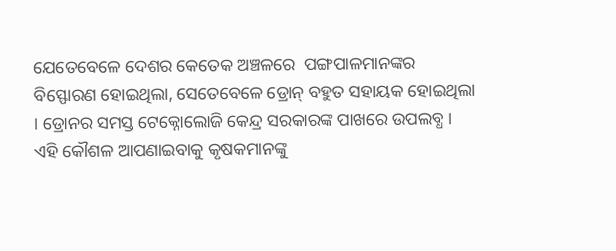ଯେତେବେଳେ ଦେଶର କେତେକ ଅଞ୍ଚଳରେ  ପଙ୍ଗପାଳମାନଙ୍କର ବିସ୍ଫୋରଣ ହୋଇଥିଲା, ସେତେବେଳେ ଡ୍ରୋନ୍ ବହୁତ ସହାୟକ ହୋଇଥିଲା । ଡ୍ରୋନର ସମସ୍ତ ଟେକ୍ନୋଲୋଜି କେନ୍ଦ୍ର ସରକାରଙ୍କ ପାଖରେ ଉପଲବ୍ଧ । ଏହି କୌଶଳ ଆପଣାଇବାକୁ କୃଷକମାନଙ୍କୁ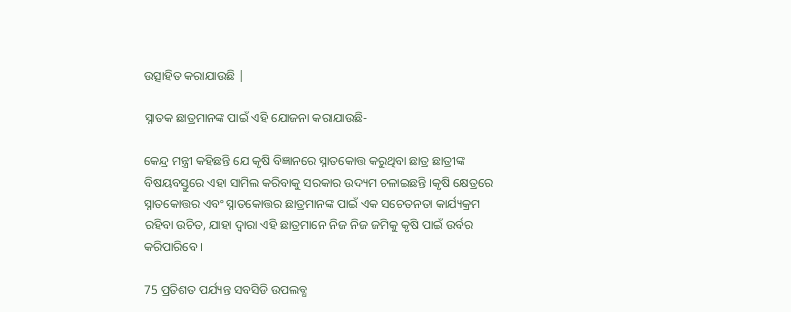ଉତ୍ସାହିତ କରାଯାଉଛି |

ସ୍ନାତକ ଛାତ୍ରମାନଙ୍କ ପାଇଁ ଏହି ଯୋଜନା କରାଯାଉଛି-

କେନ୍ଦ୍ର ମନ୍ତ୍ରୀ କହିଛନ୍ତି ଯେ କୃଷି ବିଜ୍ଞାନରେ ସ୍ନାତକୋତ୍ତ କରୁଥିବା ଛାତ୍ର ଛାତ୍ରୀଙ୍କ ବିଷୟବସ୍ତୁରେ ଏହା ସାମିଲ କରିବାକୁ ସରକାର ଉଦ୍ୟମ ଚଳାଇଛନ୍ତି ।କୃଷି କ୍ଷେତ୍ରରେ ସ୍ନାତକୋତ୍ତର ଏବଂ ସ୍ନାତକୋତ୍ତର ଛାତ୍ରମାନଙ୍କ ପାଇଁ ଏକ ସଚେତନତା କାର୍ଯ୍ୟକ୍ରମ ରହିବା ଉଚିତ, ଯାହା ଦ୍ୱାରା ଏହି ଛାତ୍ରମାନେ ନିଜ ନିଜ ଜମିକୁ କୃଷି ପାଇଁ ଉର୍ବର କରିପାରିବେ ।

75 ପ୍ରତିଶତ ପର୍ଯ୍ୟନ୍ତ ସବସିଡି ଉପଲବ୍ଧ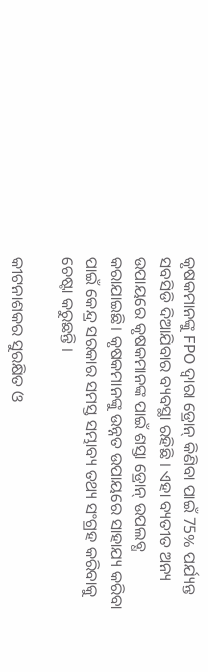କୃଷକମାନଙ୍କୁ FPO ଦ୍ୱାରା ଡ୍ରୋନ୍ କିଣିବା ପାଇଁ 75% ପର୍ଯ୍ୟନ୍ତ ସବସିଡି ଦିଆଯିବାର ବ୍ୟବସ୍ଥା ରହିଛି । ଏହା ବ୍ୟତୀତ ଅନ୍ୟ ଉପାୟରେ କୃଷକମାନଙ୍କ ପାଇଁ ଶସ୍ତା ଡ୍ରୋନ୍ ଉପଲବ୍ଧ କରାଯାଇଛି। କୃଷକମାନଙ୍କୁ ଉନ୍ନତ ଉପାୟରେ ସାହାଯ୍ୟ କରିବା ପାଇଁ କେନ୍ଦ୍ର ସରକାର ସମସ୍ତ ସମ୍ଭାବ୍ୟ ତଥ୍ୟ ସଂଗ୍ରହ କରିବାକୁ ଚେଷ୍ଟା କରୁଛନ୍ତି ।

କୀଟନାଶକର ସୁରକ୍ଷିତ ଓ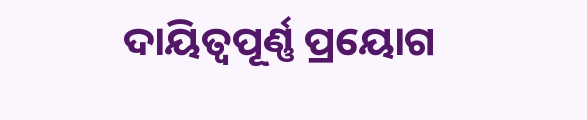ଦାୟିତ୍ବପୂର୍ଣ୍ଣ ପ୍ରୟୋଗ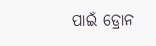ପାଇଁ ଡ୍ରୋନ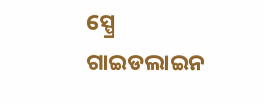ସ୍ପ୍ରେ ଗାଇଡଲାଇନ